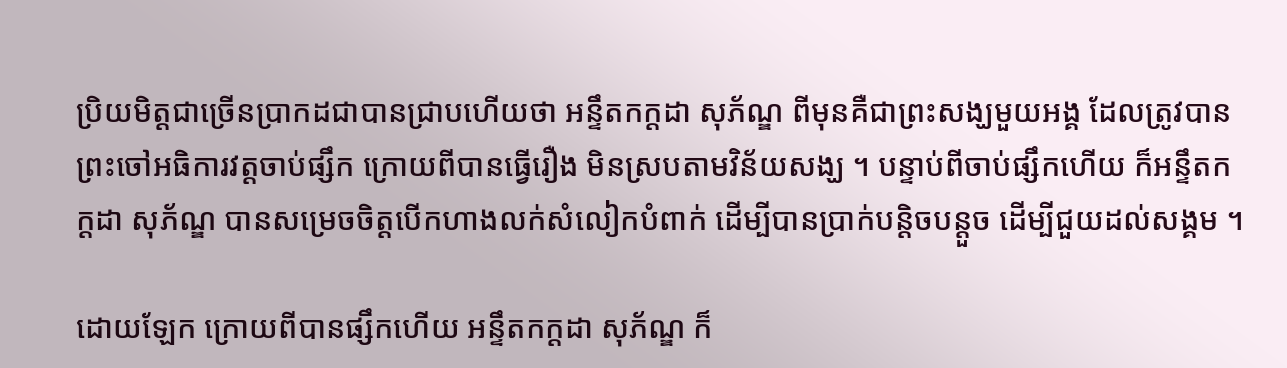ប្រិយមិត្តជាច្រើនប្រាកដជាបានជ្រាបហើយថា អន្ទឹតកក្តដា សុភ័ណ្ឌ ពីមុនគឺជាព្រះសង្ឃមួយអង្គ ដែលត្រូវបានព្រះចៅអធិការវត្តចាប់ផ្សឹក ក្រោយពីបានធ្វើរឿង មិនស្របតាមវិន័យសង្ឃ ។ បន្ទាប់ពីចាប់ផ្សឹកហើយ ក៏អន្ទឹតកក្តដា សុភ័ណ្ឌ បានសម្រេចចិត្តបើកហាងលក់សំលៀកបំពាក់ ដើម្បីបានប្រាក់បន្តិចបន្តួច ដើម្បីជួយដល់សង្គម ។

ដោយឡែក ក្រោយពីបានផ្សឹកហើយ អន្ទឹតកក្តដា សុភ័ណ្ឌ ក៏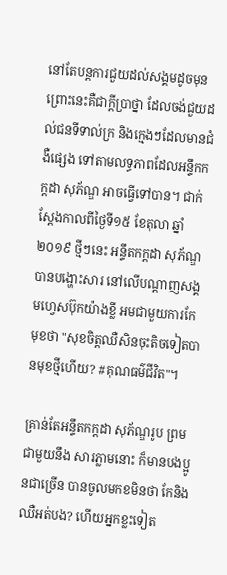នៅតែបន្តការជួយដល់សង្គមដូចមុន ព្រោះនេះគឺជាក្តីប្រាថ្នា ដែលចង់ជួយដល់ជនទីទាល់ក្រ និងក្មេងៗដែលមានជំងឺផ្សេង ទៅតាមលទ្ធភាពដែលអន្ទឹកកក្តដា សុភ័ណ្ឌ អាចធ្វើទៅបាន។ ជាក់ស្តែងកាលពីថ្ងៃទី១៥ ខែតុលា ឆ្នាំ២០១៩ ថ្មីៗនេះ អន្ទឹតកក្តដា សុភ័ណ្ឌ បានបង្ហោះសារ នៅលើបណ្តាញសង្គមហ្វេសប៊ុកយ៉ាងខ្លី អមជាមួយការកែមុខថា "សុខចិត្តឈឺសិនចុះតិចទៀតបានមុខថ្មីហេីយ? #គុណធម៌ជីវិត"។

គ្រាន់តែអន្ទឹតកក្តដា សុភ័ណ្ឌរូប ព្រមជាមួយនឹង សារភ្លាមនោះ ក៏មានបងប្អូនជាច្រើន បានចូលមកខមិនថា កែនិងឈឺអត់បង? ហើយអ្នកខ្លះទៀត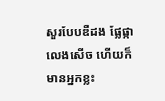សួរបែបឌឺដង ផ្លែផ្កា លេងសើច ហើយក៏មានអ្នកខ្លះ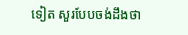ទៀត សួរបែបចង់ដឹងថា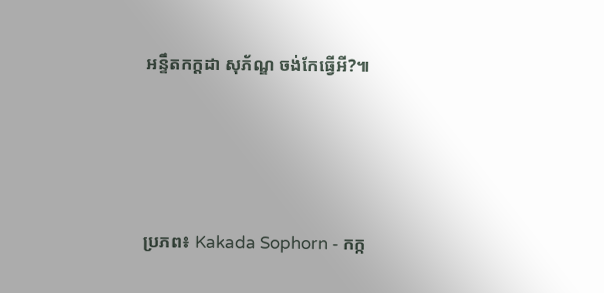អន្ទឹតកក្តដា សុភ័ណ្ឌ ចង់កែធ្វើអី?៕





ប្រភព៖ Kakada Sophorn - កក្ក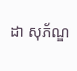ដា សុភ័ណ្ឌ